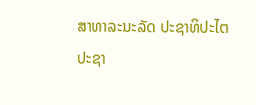ສາທາລະນະລັດ ປະຊາທິປະໄຕ ປະຊາ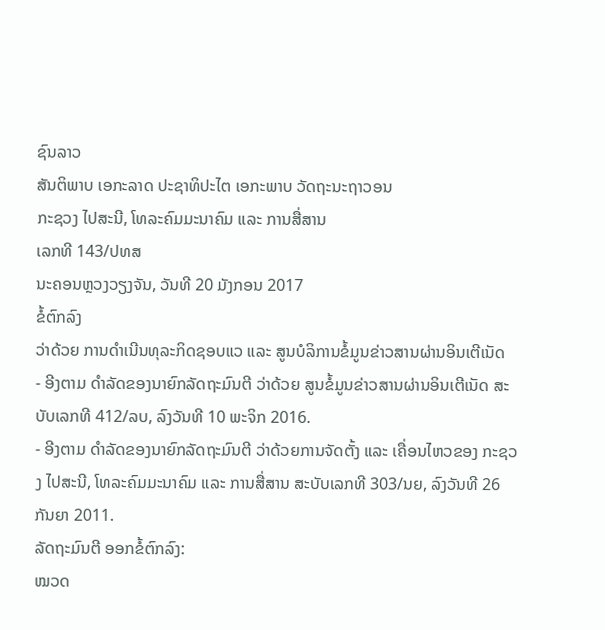ຊົນລາວ
ສັນຕິພາບ ເອກະລາດ ປະຊາທິປະໄຕ ເອກະພາບ ວັດຖະນະຖາວອນ
ກະຊວງ ໄປສະນີ, ໂທລະຄົມມະນາຄົມ ແລະ ການສື່ສານ
ເລກທີ 143/ປທສ
ນະຄອນຫຼວງວຽງຈັນ, ວັນທີ 20 ມັງກອນ 2017
ຂໍ້ຕົກລົງ
ວ່າດ້ວຍ ການດໍາເນີນທຸລະກິດຊອບແວ ແລະ ສູນບໍລິການຂໍ້ມູນຂ່າວສານຜ່ານອິນເຕີເນັດ
- ອີງຕາມ ດໍາລັດຂອງນາຍົກລັດຖະມົນຕີ ວ່າດ້ວຍ ສູນຂໍ້ມູນຂ່າວສານຜ່ານອິນເຕີເນັດ ສະບັບເລກທີ 412/ລບ, ລົງວັນທີ 10 ພະຈິກ 2016.
- ອີງຕາມ ດໍາລັດຂອງນາຍົກລັດຖະມົນຕີ ວ່າດ້ວຍການຈັດຕັ້ງ ແລະ ເຄື່ອນໄຫວຂອງ ກະຊວງ ໄປສະນີ, ໂທລະຄົມມະນາຄົມ ແລະ ການສື່ສານ ສະບັບເລກທີ 303/ນຍ, ລົງວັນທີ 26 ກັນຍາ 2011.
ລັດຖະມົນຕີ ອອກຂໍ້ຕົກລົງ:
ໝວດ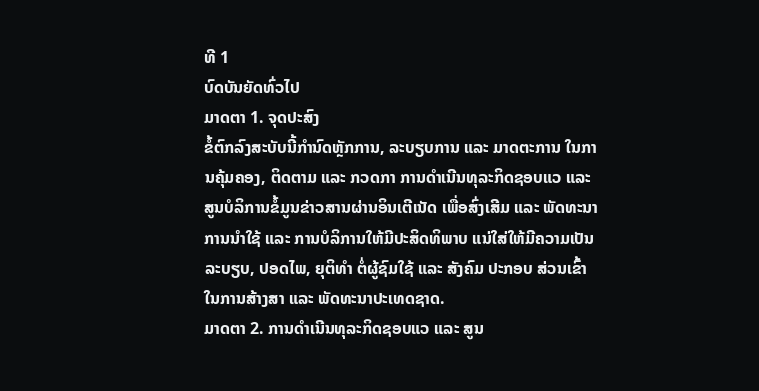ທີ 1
ບົດບັນຍັດທົ່ວໄປ
ມາດຕາ 1. ຈຸດປະສົງ
ຂໍ້ຕົກລົງສະບັບນີ້ກຳນົດຫຼັກການ, ລະບຽບການ ແລະ ມາດຕະການ ໃນການຄຸ້ມຄອງ, ຕິດຕາມ ແລະ ກວດກາ ການດໍາເນີນທຸລະກິດຊອບແວ ແລະ ສູນບໍລິການຂໍ້ມູນຂ່າວສານຜ່ານອິນເຕີເນັດ ເພື່ອສົ່ງເສີມ ແລະ ພັດທະນາ ການນໍາໃຊ້ ແລະ ການບໍລິການໃຫ້ມີປະສິດທິພາບ ແນ່ໃສ່ໃຫ້ມີຄວາມເປັນລະບຽບ, ປອດໄພ, ຍຸຕິທໍາ ຕໍ່ຜູ້ຊົມໃຊ້ ແລະ ສັງຄົມ ປະກອບ ສ່ວນເຂົ້າໃນການສ້າງສາ ແລະ ພັດທະນາປະເທດຊາດ.
ມາດຕາ 2. ການດໍາເນີນທຸລະກິດຊອບແວ ແລະ ສູນ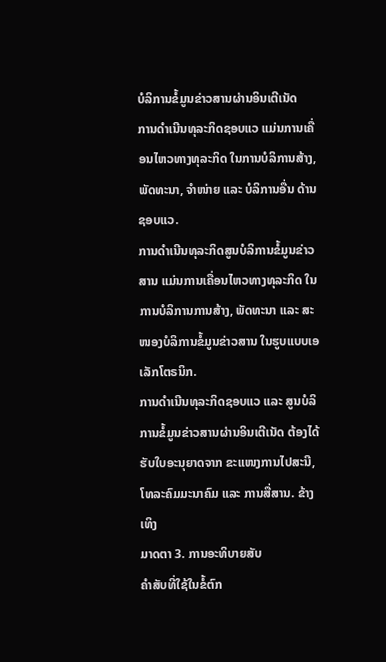ບໍລິການຂໍ້ມູນຂ່າວສານຜ່ານອິນເຕີເນັດ
ການດໍາເນີນທຸລະກິດຊອບແວ ແມ່ນການເຄື່ອນໄຫວທາງທຸລະກິດ ໃນການບໍລິການສ້າງ, ພັດທະນາ, ຈໍາໜ່າຍ ແລະ ບໍລິການອື່ນ ດ້ານຊອບແວ.
ການດໍາເນີນທຸລະກິດສູນບໍລິການຂໍ້ມູນຂ່າວສານ ແມ່ນການເຄື່ອນໄຫວທາງທຸລະກິດ ໃນການບໍລິການການສ້າງ, ພັດທະນາ ແລະ ສະໜອງບໍລິການຂໍ້ມູນຂ່າວສານ ໃນຮູບແບບເອເລັກໂຕຣນິກ.
ການດຳເນີນທຸລະກິດຊອບແວ ແລະ ສູນບໍລິການຂໍ້ມູນຂ່າວສານຜ່ານອິນເຕີເນັດ ຕ້ອງໄດ້ຮັບໃບອະນຸຍາດຈາກ ຂະແໜງການໄປສະນີ, ໂທລະຄົມມະນາຄົມ ແລະ ການສື່ສານ. ຂ້າງເທິງ
ມາດຕາ 3. ການອະທິບາຍສັບ
ຄຳສັບທີ່ໃຊ້ໃນຂໍ້ຕົກ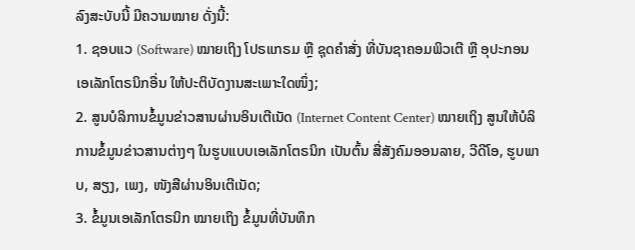ລົງສະບັບນີ້ ມີຄວາມໝາຍ ດັ່ງນີ້:
1. ຊອບແວ (Software) ໝາຍເຖິງ ໂປຣແກຣມ ຫຼື ຊຸດຄຳສັ່ງ ທີ່ບັນຊາຄອມພິວເຕີ ຫຼື ອຸປະກອນ ເອເລັກໂຕຣນິກອື່ນ ໃຫ້ປະຕິບັດງານສະເພາະໃດໜຶ່ງ;
2. ສູນບໍລິການຂໍ້ມູນຂ່າວສານຜ່ານອິນເຕີເນັດ (Internet Content Center) ໝາຍເຖິງ ສູນໃຫ້ບໍລິການຂໍ້ມູນຂ່າວສານຕ່າງໆ ໃນຮູບແບບເອເລັກໂຕຣນິກ ເປັນຕົ້ນ ສື່ສັງຄົມອອນລາຍ, ວີດີໂອ, ຮູບພາບ, ສຽງ, ເພງ, ໜັງສືຜ່ານອິນເຕີເນັດ;
3. ຂໍ້ມູນເອເລັກໂຕຣນິກ ໝາຍເຖິງ ຂໍ້ມູນທີ່ບັນທຶກ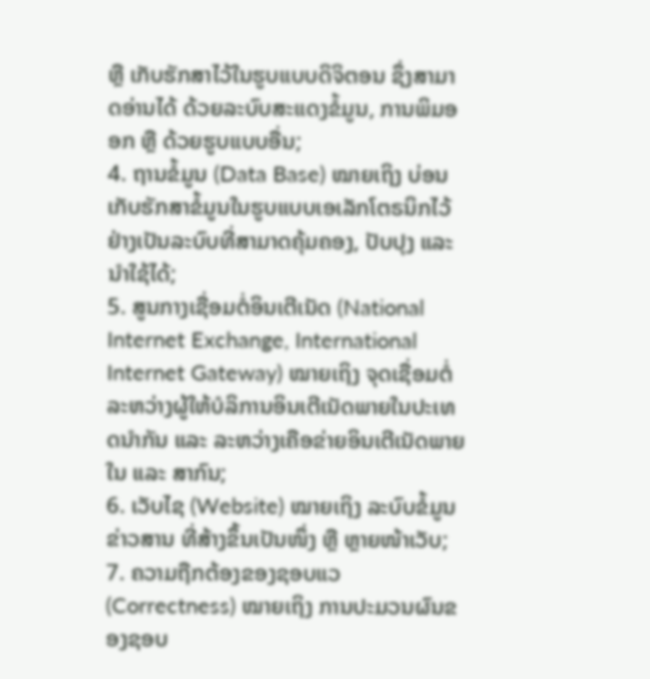ຫຼື ເກັບຮັກສາໄວ້ໃນຮູບແບບດິຈິຕອນ ຊຶ່ງສາມາດອ່ານໄດ້ ດ້ວຍລະບົບສະແດງຂໍ້ມູນ, ການພິມອອກ ຫຼື ດ້ວຍຮູບແບບອື່ນ;
4. ຖານຂໍ້ມູນ (Data Base) ໝາຍເຖິງ ບ່ອນເກັບຮັກສາຂໍ້ມູນໃນຮູບແບບເອເລັກໂຕຣນິກໄວ້ຢ່າງເປັນລະບົບທີ່ສາມາດຄຸ້ມຄອງ, ປັບປຸງ ແລະ ນຳໃຊ້ໄດ້;
5. ສູນກາງເຊື່ອມຕໍ່ອິນເຕີເນັດ (National Internet Exchange, International Internet Gateway) ໝາຍເຖິງ ຈຸດເຊື່ອມຕໍ່ລະຫວ່າງຜູ້ໃຫ້ບໍລິການອິນເຕີເນັດພາຍໃນປະເທດນຳກັນ ແລະ ລະຫວ່າງເຄືອຂ່າຍອິນເຕີເນັດພາຍໃນ ແລະ ສາກົນ;
6. ເວັບໄຊ (Website) ໝາຍເຖິງ ລະບົບຂໍ້ມູນຂ່າວສານ ທີ່ສ້າງຂຶ້ນເປັນໜຶ່ງ ຫຼື ຫຼາຍໜ້າເວັບ;
7. ຄວາມຖືກຕ້ອງຂອງຊອບແວ (Correctness) ໝາຍເຖິງ ການປະມວນຜົນຂອງຊອບ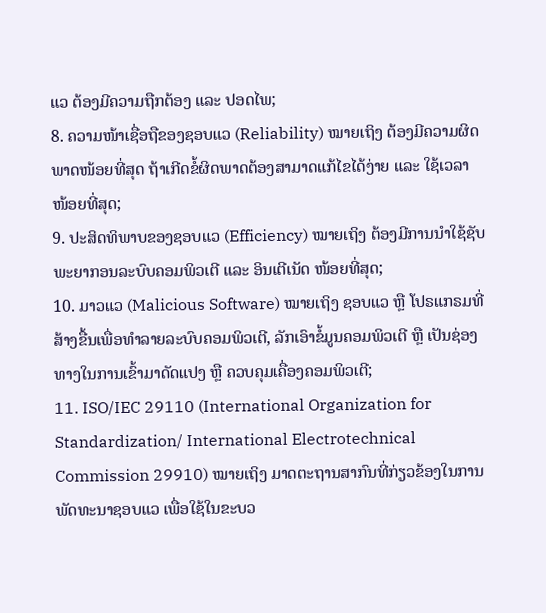ແວ ຕ້ອງມີຄວາມຖືກຕ້ອງ ແລະ ປອດໄພ;
8. ຄວາມໜ້າເຊື່ອຖືຂອງຊອບແວ (Reliability) ໝາຍເຖິງ ຕ້ອງມີຄວາມຜິດພາດໜ້ອຍທີ່ສຸດ ຖ້າເກີດຂໍ້ຜິດພາດຕ້ອງສາມາດແກ້ໄຂໄດ້ງ່າຍ ແລະ ໃຊ້ເວລາໜ້ອຍທີ່ສຸດ;
9. ປະສິດທິພາບຂອງຊອບແວ (Efficiency) ໝາຍເຖິງ ຕ້ອງມີການນໍາໃຊ້ຊັບພະຍາກອນລະບົບຄອມພິວເຕີ ແລະ ອິນເຕີເນັດ ໜ້ອຍທີ່ສຸດ;
10. ມາວແວ (Malicious Software) ໝາຍເຖິງ ຊອບແວ ຫຼື ໂປຣແກຣມທີ່ສ້າງຂື້ນເພື່ອທໍາລາຍລະບົບຄອມພິວເຕີ, ລັກເອົາຂໍ້ມູນຄອມພິວເຕີ ຫຼື ເປັນຊ່ອງທາງໃນການເຂົ້າມາດັດແປງ ຫຼື ຄວບຄຸມເຄື່ອງຄອມພິວເຕີ;
11. ISO/IEC 29110 (International Organization for Standardization/ International Electrotechnical Commission 29910) ໝາຍເຖິງ ມາດຕະຖານສາກົນທີ່ກ່ຽວຂ້ອງໃນການພັດທະນາຊອບແວ ເພື່ອໃຊ້ໃນຂະບວ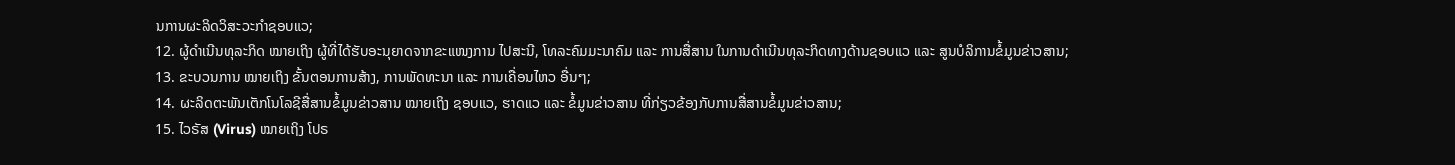ນການຜະລິດວິສະວະກໍາຊອບແວ;
12. ຜູ້ດໍາເນີນທຸລະກິດ ໝາຍເຖິງ ຜູ້ທີ່ໄດ້ຮັບອະນຸຍາດຈາກຂະແໜງການ ໄປສະນີ, ໂທລະຄົມມະນາຄົມ ແລະ ການສື່ສານ ໃນການດໍາເນີນທຸລະກິດທາງດ້ານຊອບແວ ແລະ ສູນບໍລິການຂໍ້ມູນຂ່າວສານ;
13. ຂະບວນການ ໝາຍເຖິງ ຂັ້ນຕອນການສ້າງ, ການພັດທະນາ ແລະ ການເຄື່ອນໄຫວ ອື່ນໆ;
14. ຜະລິດຕະພັນເຕັກໂນໂລຊີສື່ສານຂໍ້ມູນຂ່າວສານ ໝາຍເຖິງ ຊອບແວ, ຮາດແວ ແລະ ຂໍ້ມູນຂ່າວສານ ທີ່ກ່ຽວຂ້ອງກັບການສື່ສານຂໍ້ມູນຂ່າວສານ;
15. ໄວຣັສ (Virus) ໝາຍເຖິງ ໂປຣ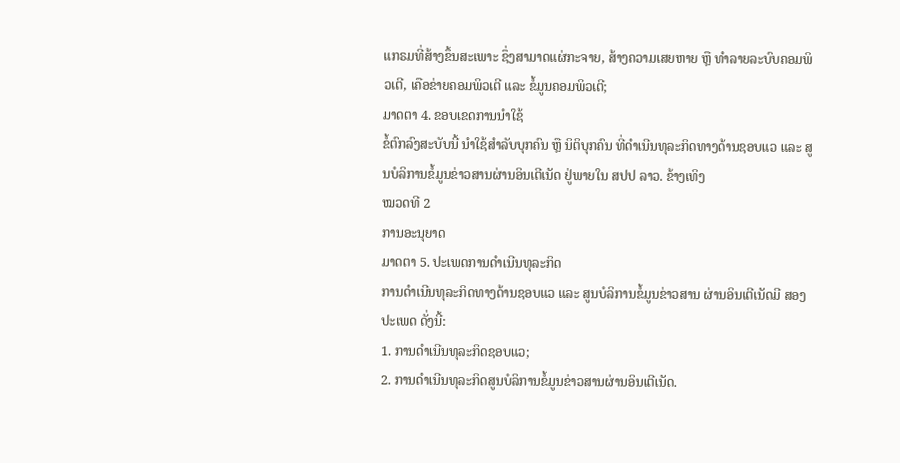ແກຣມທີ່ສ້າງຂຶ້ນສະເພາະ ຊຶ່ງສາມາດແຜ່ກະຈາຍ, ສ້າງຄວາມເສຍຫາຍ ຫຼື ທຳລາຍລະບົບຄອມພິວເຕີ, ເຄືອຂ່າຍຄອມພິວເຕີ ແລະ ຂໍ້ມູນຄອມພິວເຕີ;
ມາດຕາ 4. ຂອບເຂດການນໍາໃຊ້
ຂໍ້ຕົກລົງສະບັບນີ້ ນໍາໃຊ້ສໍາລັບບຸກຄົນ ຫຼື ນິຕິບຸກຄົນ ທີ່ດໍາເນີນທຸລະກິດທາງດ້ານຊອບແວ ແລະ ສູນບໍລິການຂໍ້ມູນຂ່າວສານຜ່ານອິນເຕີເນັດ ຢູ່ພາຍໃນ ສປປ ລາວ. ຂ້າງເທິງ
ໝວດທີ 2
ການອະນຸຍາດ
ມາດຕາ 5. ປະເພດການດຳເນີນທຸລະກິດ
ການດຳເນີນທຸລະກິດທາງດ້ານຊອບແວ ແລະ ສູນບໍລິການຂໍ້ມູນຂ່າວສານ ຜ່ານອິນເຕີເນັດມີ ສອງ ປະເພດ ດັ່ງນີ້:
1. ການດຳເນີນທຸລະກິດຊອບແວ;
2. ການດໍາເນີນທຸລະກິດສູນບໍລິການຂໍ້ມູນຂ່າວສານຜ່ານອິນເຕີເນັດ.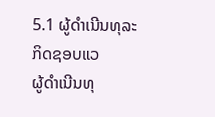5.1 ຜູ້ດໍາເນີນທຸລະກິດຊອບແວ
ຜູ້ດໍາເນີນທຸ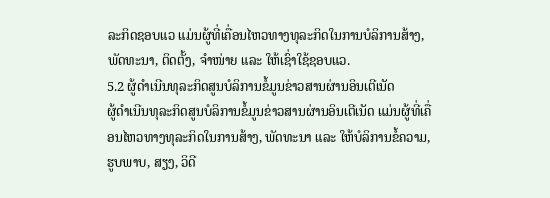ລະກິດຊອບແວ ແມ່ນຜູ້ທີ່ເຄື່ອນໄຫວທາງທຸລະກິດໃນການບໍລິການສ້າງ, ພັດທະນາ, ຕິດຕັ້ງ, ຈໍາໜ່າຍ ແລະ ໃຫ້ເຊົ່າໃຊ້ຊອບແວ.
5.2 ຜູ້ດໍາເນີນທຸລະກິດສູນບໍລິການຂໍ້ມູນຂ່າວສານຜ່ານອິນເຕີເນັດ
ຜູ້ດໍາເນີນທຸລະກິດສູນບໍລິການຂໍ້ມູນຂ່າວສານຜ່ານອິນເຕີເນັດ ແມ່ນຜູ້ທີ່ເຄື່ອນໄຫວທາງທຸລະກິດໃນການສ້າງ, ພັດທະນາ ແລະ ໃຫ້ບໍລິການຂໍ້ຄວາມ, ຮູບພາບ, ສຽງ, ວິດີ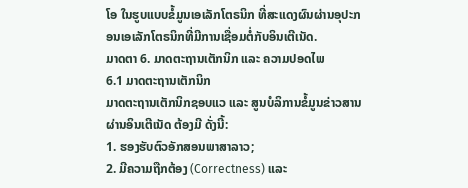ໂອ ໃນຮູບແບບຂໍ້ມູນເອເລັກໂຕຣນິກ ທີ່ສະແດງຜົນຜ່ານອຸປະກອນເອເລັກໂຕຣນິກທີ່ມີການເຊື່ອມຕໍ່ກັບອິນເຕີເນັດ.
ມາດຕາ 6. ມາດຕະຖານເຕັກນິກ ແລະ ຄວາມປອດໄພ
6.1 ມາດຕະຖານເຕັກນິກ
ມາດຕະຖານເຕັກນິກຊອບແວ ແລະ ສູນບໍລິການຂໍ້ມູນຂ່າວສານຜ່ານອິນເຕີເນັດ ຕ້ອງມີ ດັ່ງນີ້:
1. ຮອງຮັບຕົວອັກສອນພາສາລາວ;
2. ມີຄວາມຖືກຕ້ອງ (Correctness) ແລະ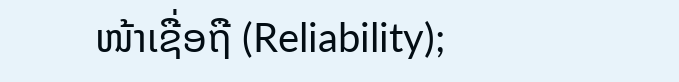ໜ້າເຊື່ອຖື (Reliability);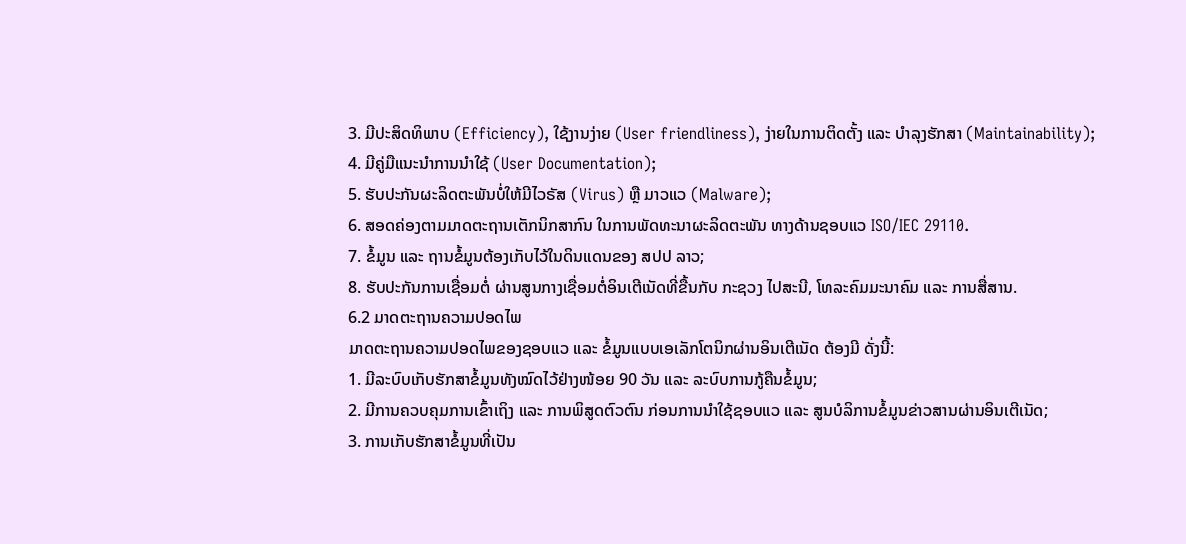3. ມີປະສິດທິພາບ (Efficiency), ໃຊ້ງານງ່າຍ (User friendliness), ງ່າຍໃນການຕິດຕັ້ງ ແລະ ບໍາລຸງຮັກສາ (Maintainability);
4. ມີຄູ່ມືແນະນໍາການນໍາໃຊ້ (User Documentation);
5. ຮັບປະກັນຜະລິດຕະພັນບໍ່ໃຫ້ມີໄວຣັສ (Virus) ຫຼື ມາວແວ (Malware);
6. ສອດຄ່ອງຕາມມາດຕະຖານເຕັກນິກສາກົນ ໃນການພັດທະນາຜະລິດຕະພັນ ທາງດ້ານຊອບແວ ISO/IEC 29110.
7. ຂໍ້ມູນ ແລະ ຖານຂໍ້ມູນຕ້ອງເກັບໄວ້ໃນດິນແດນຂອງ ສປປ ລາວ;
8. ຮັບປະກັນການເຊື່ອມຕໍ່ ຜ່ານສູນກາງເຊື່ອມຕໍ່ອິນເຕີເນັດທີ່ຂື້ນກັບ ກະຊວງ ໄປສະນີ, ໂທລະຄົມມະນາຄົມ ແລະ ການສື່ສານ.
6.2 ມາດຕະຖານຄວາມປອດໄພ
ມາດຕະຖານຄວາມປອດໄພຂອງຊອບແວ ແລະ ຂໍ້ມູນແບບເອເລັກໂຕນິກຜ່ານອິນເຕີເນັດ ຕ້ອງມີ ດັ່ງນີ້:
1. ມີລະບົບເກັບຮັກສາຂໍ້ມູນທັງໝົດໄວ້ຢ່າງໜ້ອຍ 90 ວັນ ແລະ ລະບົບການກູ້ຄືນຂໍ້ມູນ;
2. ມີການຄວບຄຸມການເຂົ້າເຖິງ ແລະ ການພິສູດຕົວຕົນ ກ່ອນການນໍາໃຊ້ຊອບແວ ແລະ ສູນບໍລິການຂໍ້ມູນຂ່າວສານຜ່ານອິນເຕີເນັດ;
3. ການເກັບຮັກສາຂໍ້ມູນທີ່ເປັນ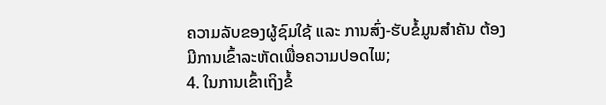ຄວາມລັບຂອງຜູ້ຊົມໃຊ້ ແລະ ການສົ່ງ-ຮັບຂໍ້ມູນສໍາຄັນ ຕ້ອງມີການເຂົ້າລະຫັດເພື່ອຄວາມປອດໄພ;
4. ໃນການເຂົ້າເຖິງຂໍ້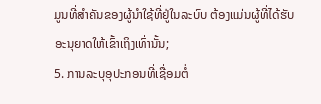ມູນທີ່ສໍາຄັນຂອງຜູ້ນໍາໃຊ້ທີ່ຢູ່ໃນລະບົບ ຕ້ອງແມ່ນຜູ້ທີ່ໄດ້ຮັບອະນຸຍາດໃຫ້ເຂົ້າເຖິງເທົ່ານັ້ນ;
5. ການລະບຸອຸປະກອນທີ່ເຊື່ອມຕໍ່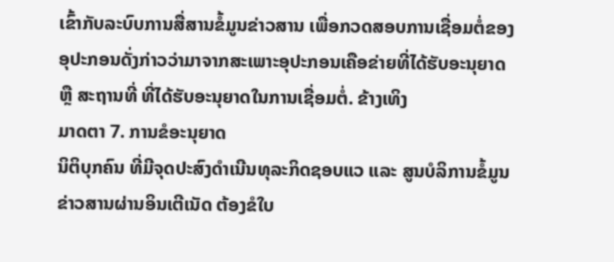ເຂົ້າກັບລະບົບການສື່ສານຂໍ້ມູນຂ່າວສານ ເພື່ອກວດສອບການເຊື່ອມຕໍ່ຂອງອຸປະກອນດັ່ງກ່າວວ່າມາຈາກສະເພາະອຸປະກອນເຄືອຂ່າຍທີ່ໄດ້ຮັບອະນຸຍາດ ຫຼື ສະຖານທີ່ ທີ່ໄດ້ຮັບອະນຸຍາດໃນການເຊື່ອມຕໍ່. ຂ້າງເທິງ
ມາດຕາ 7. ການຂໍອະນຸຍາດ
ນິຕິບຸກຄົນ ທີ່ມີຈຸດປະສົງດໍາເນີນທຸລະກິດຊອບແວ ແລະ ສູນບໍລິການຂໍ້ມູນຂ່າວສານຜ່ານອິນເຕີເນັດ ຕ້ອງຂໍໃບ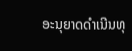ອະນຸຍາດດໍາເນີນທຸ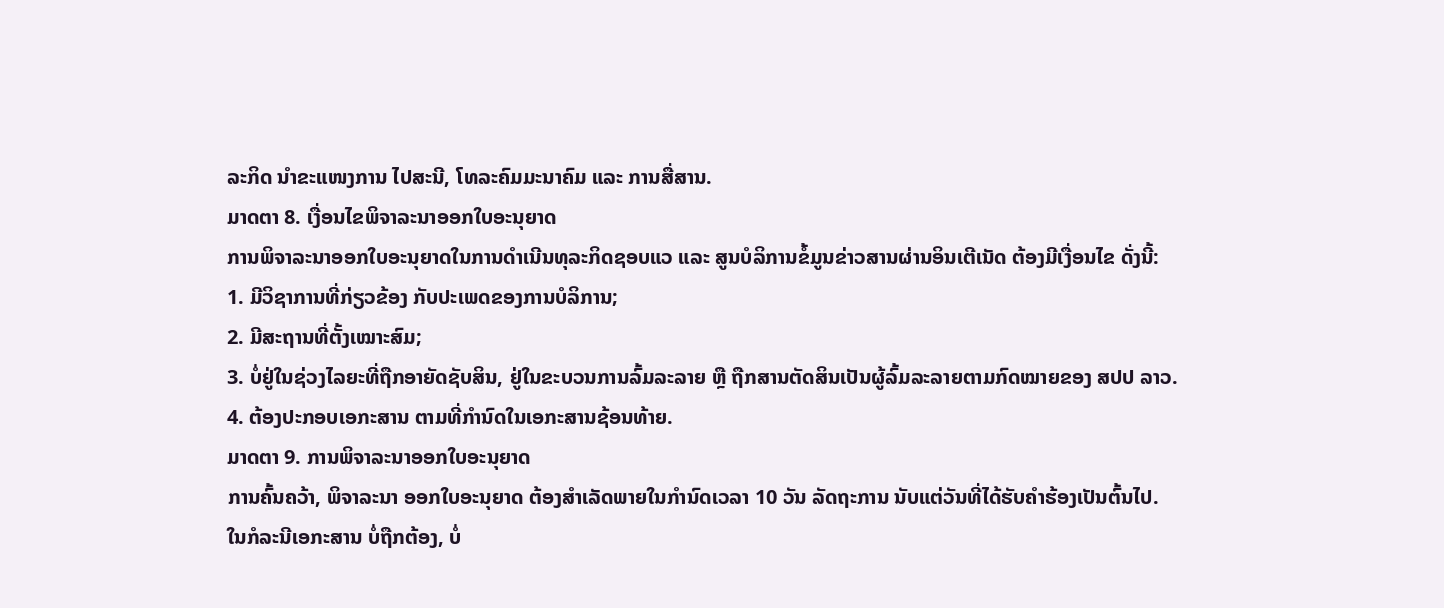ລະກິດ ນໍາຂະແໜງການ ໄປສະນີ, ໂທລະຄົມມະນາຄົມ ແລະ ການສື່ສານ.
ມາດຕາ 8. ເງື່ອນໄຂພິຈາລະນາອອກໃບອະນຸຍາດ
ການພິຈາລະນາອອກໃບອະນຸຍາດໃນການດໍາເນີນທຸລະກິດຊອບແວ ແລະ ສູນບໍລິການຂໍ້ມູນຂ່າວສານຜ່ານອິນເຕີເນັດ ຕ້ອງມີເງື່ອນໄຂ ດັ່ງນີ້:
1. ມີວິຊາການທີ່ກ່ຽວຂ້ອງ ກັບປະເພດຂອງການບໍລິການ;
2. ມີສະຖານທີ່ຕັ້ງເໝາະສົມ;
3. ບໍ່ຢູ່ໃນຊ່ວງໄລຍະທີ່ຖືກອາຍັດຊັບສິນ, ຢູ່ໃນຂະບວນການລົ້ມລະລາຍ ຫຼື ຖືກສານຕັດສິນເປັນຜູ້ລົ້ມລະລາຍຕາມກົດໝາຍຂອງ ສປປ ລາວ.
4. ຕ້ອງປະກອບເອກະສານ ຕາມທີ່ກໍານົດໃນເອກະສານຊ້ອນທ້າຍ.
ມາດຕາ 9. ການພິຈາລະນາອອກໃບອະນຸຍາດ
ການຄົ້ນຄວ້າ, ພິຈາລະນາ ອອກໃບອະນຸຍາດ ຕ້ອງສໍາເລັດພາຍໃນກໍານົດເວລາ 10 ວັນ ລັດຖະການ ນັບແຕ່ວັນທີ່ໄດ້ຮັບຄໍາຮ້ອງເປັນຕົ້ນໄປ.
ໃນກໍລະນີເອກະສານ ບໍ່ຖືກຕ້ອງ, ບໍ່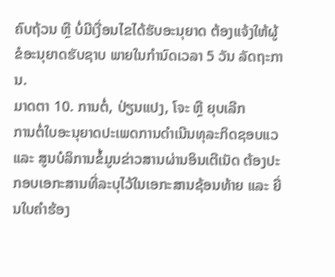ຄົບຖ້ວນ ຫຼື ບໍ່ມີເງື່ອນໄຂໄດ້ຮັບອະນຸຍາດ ຕ້ອງແຈ້ງໃຫ້ຜູ້ຂໍອະນຸຍາດຮັບຊາບ ພາຍໃນກໍານົດເວລາ 5 ວັນ ລັດຖະການ.
ມາດຕາ 10. ການຕໍ່, ປ່ຽນແປງ, ໂຈະ ຫຼື ຍຸບເລີກ
ການຕໍ່ໃບອະນຸຍາດປະເພດການດໍາເນີນທຸລະກິດຊອບແວ ແລະ ສູນບໍລິການຂໍ້ມູນຂ່າວສານຜ່ານອິນເຕີເນັດ ຕ້ອງປະກອບເອກະສານທີ່ລະບຸໄວ້ໃນເອກະສານຊ້ອນທ້າຍ ແລະ ຍື່ນໃບຄໍາຮ້ອງ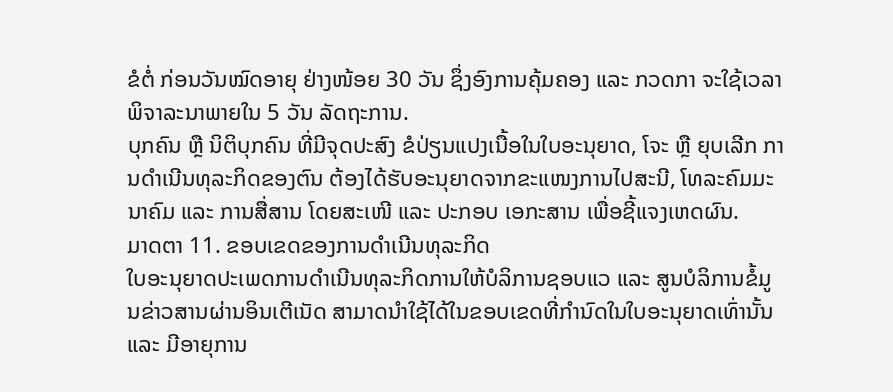ຂໍຕໍ່ ກ່ອນວັນໝົດອາຍຸ ຢ່າງໜ້ອຍ 30 ວັນ ຊຶ່ງອົງການຄຸ້ມຄອງ ແລະ ກວດກາ ຈະໃຊ້ເວລາພິຈາລະນາພາຍໃນ 5 ວັນ ລັດຖະການ.
ບຸກຄົນ ຫຼື ນິຕິບຸກຄົນ ທີ່ມີຈຸດປະສົງ ຂໍປ່ຽນແປງເນື້ອໃນໃບອະນຸຍາດ, ໂຈະ ຫຼື ຍຸບເລີກ ການດໍາເນີນທຸລະກິດຂອງຕົນ ຕ້ອງໄດ້ຮັບອະນຸຍາດຈາກຂະແໜງການໄປສະນີ, ໂທລະຄົມມະນາຄົມ ແລະ ການສື່ສານ ໂດຍສະເໜີ ແລະ ປະກອບ ເອກະສານ ເພື່ອຊີ້ແຈງເຫດຜົນ.
ມາດຕາ 11. ຂອບເຂດຂອງການດໍາເນີນທຸລະກິດ
ໃບອະນຸຍາດປະເພດການດໍາເນີນທຸລະກິດການໃຫ້ບໍລິການຊອບແວ ແລະ ສູນບໍລິການຂໍ້ມູນຂ່າວສານຜ່ານອິນເຕີເນັດ ສາມາດນໍາໃຊ້ໄດ້ໃນຂອບເຂດທີ່ກໍານົດໃນໃບອະນຸຍາດເທົ່ານັ້ນ ແລະ ມີອາຍຸການ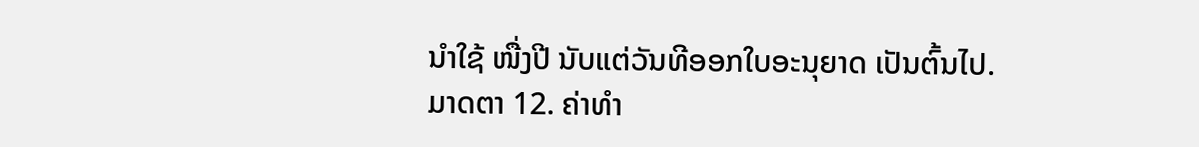ນໍາໃຊ້ ໜື່ງປີ ນັບແຕ່ວັນທີອອກໃບອະນຸຍາດ ເປັນຕົ້ນໄປ.
ມາດຕາ 12. ຄ່າທໍາ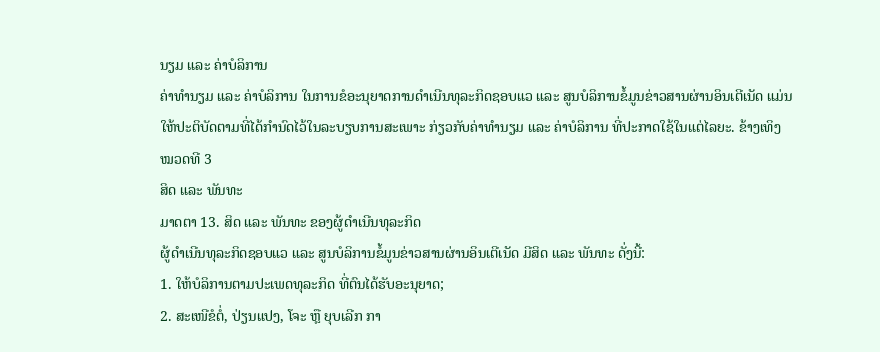ນຽມ ແລະ ຄ່າບໍລິການ
ຄ່າທໍານຽມ ແລະ ຄ່າບໍລິການ ໃນການຂໍອະນຸຍາດການດໍາເນີນທຸລະກິດຊອບແວ ແລະ ສູນບໍລິການຂໍ້ມູນຂ່າວສານຜ່ານອິນເຕີເນັດ ແມ່ນໃຫ້ປະຕິບັດຕາມທີ່ໄດ້ກໍານົດໄວ້ໃນລະບຽບການສະເພາະ ກ່ຽວກັບຄ່າທໍານຽມ ແລະ ຄ່າບໍລິການ ທີ່ປະກາດໃຊ້ໃນແຕ່ໄລຍະ. ຂ້າງເທິງ
ໝວດທີ 3
ສິດ ແລະ ພັນທະ
ມາດຕາ 13. ສິດ ແລະ ພັນທະ ຂອງຜູ້ດໍາເນີນທຸລະກິດ
ຜູ້ດໍາເນີນທຸລະກິດຊອບແວ ແລະ ສູນບໍລິການຂໍ້ມູນຂ່າວສານຜ່ານອິນເຕີເນັດ ມີສິດ ແລະ ພັນທະ ດັ່ງນີ້:
1. ໃຫ້ບໍລິການຕາມປະເພດທຸລະກິດ ທີ່ຕົນໄດ້ຮັບອະນຸຍາດ;
2. ສະເໜີຂໍຕໍ່, ປ່ຽນແປງ, ໂຈະ ຫຼື ຍຸບເລີກ ກາ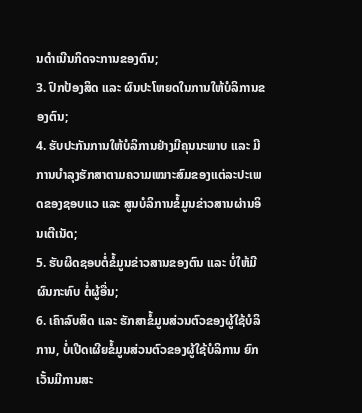ນດໍາເນີນກິດຈະການຂອງຕົນ;
3. ປົກປ້ອງສິດ ແລະ ຜົນປະໂຫຍດໃນການໃຫ້ບໍລິການຂອງຕົນ;
4. ຮັບປະກັນການໃຫ້ບໍລິການຢ່າງມີຄຸນນະພາບ ແລະ ມີການບໍາລຸງຮັກສາຕາມຄວາມເໝາະສົມຂອງແຕ່ລະປະເພດຂອງຊອບແວ ແລະ ສູນບໍລິການຂໍ້ມູນຂ່າວສານຜ່ານອິນເຕີເນັດ;
5. ຮັບຜິດຊອບຕໍ່ຂໍ້ມູນຂ່າວສານຂອງຕົນ ແລະ ບໍ່ໃຫ້ມີຜົນກະທົບ ຕໍ່ຜູ້ອື່ນ;
6. ເຄົາລົບສິດ ແລະ ຮັກສາຂໍ້ມູນສ່ວນຕົວຂອງຜູ້ໃຊ້ບໍລິການ, ບໍ່ເປີດເຜີຍຂໍ້ມູນສ່ວນຕົວຂອງຜູ້ໃຊ້ບໍລິການ ຍົກເວັ້ນມີການສະ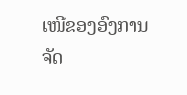ເໜີຂອງອົງການຈັດ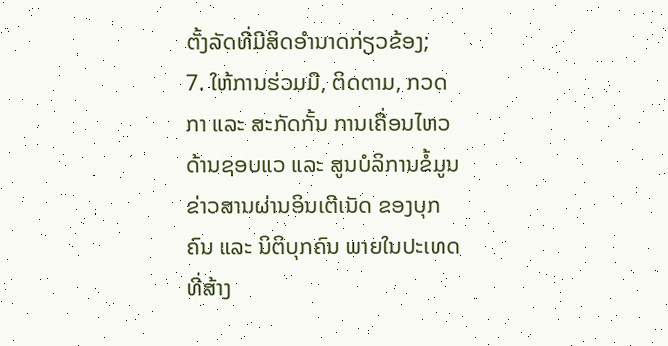ຕັ້ງລັດທີ່ມີສິດອໍານາດກ່ຽວຂ້ອງ;
7. ໃຫ້ການຮ່ວມມື, ຕິດຕາມ, ກວດກາ ແລະ ສະກັດກັ້ນ ການເຄື່ອນໄຫວດ້ານຊອບແວ ແລະ ສູນບໍລິການຂໍ້ມູນຂ່າວສານຜ່ານອິນເຕີເນັດ ຂອງບຸກຄົນ ແລະ ນິຕິບຸກຄົນ ພາຍໃນປະເທດ ທີ່ສ້າງ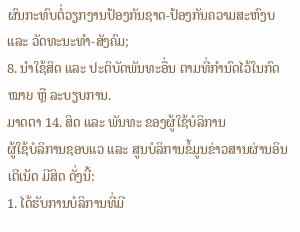ຜົນກະທົບຕໍ່ວຽກງານປ້ອງກັນຊາດ-ປ້ອງກັນຄວາມສະຫົງບ ແລະ ວັດທະນະທໍາ-ສັງຄົມ;
8. ນໍາໃຊ້ສິດ ແລະ ປະຕິບັດພັນທະອື່ນ ຕາມທີ່ກໍານົດໄວ້ໃນກົດໝາຍ ຫຼື ລະບຽບການ.
ມາດຕາ 14. ສິດ ແລະ ພັນທະ ຂອງຜູ້ໃຊ້ບໍລິການ
ຜູ້ໃຊ້ບໍລິການຊອບແວ ແລະ ສູນບໍລິການຂໍ້ມູນຂ່າວສານຜ່ານອິນເຕີເນັດ ມີສິດ ດັ່ງນີ້:
1. ໄດ້ຮັບການບໍລິການທີ່ມີ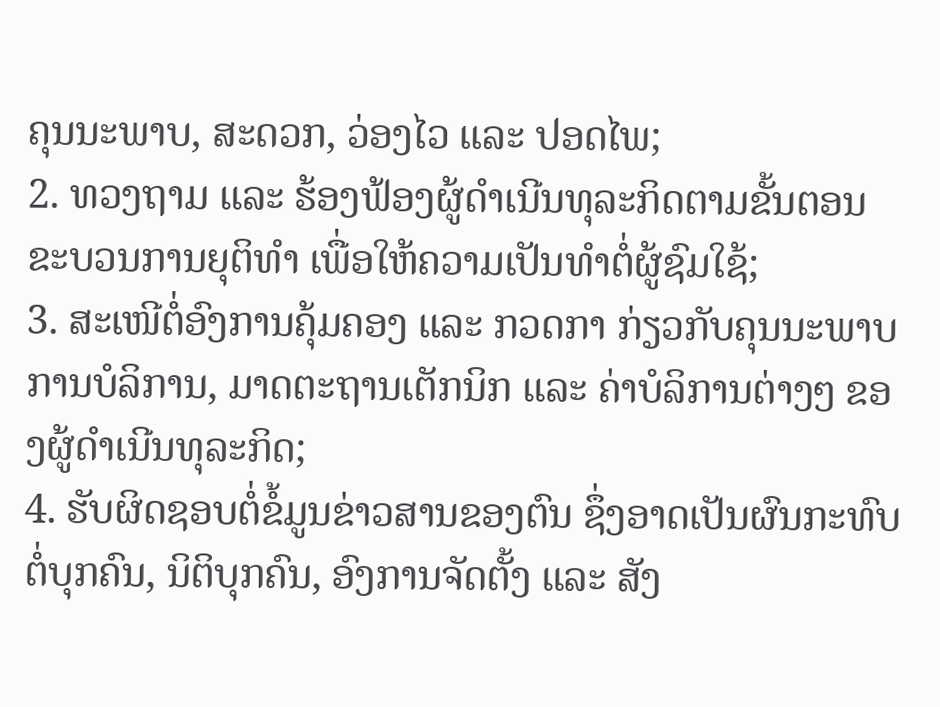ຄຸນນະພາບ, ສະດວກ, ວ່ອງໄວ ແລະ ປອດໄພ;
2. ທວງຖາມ ແລະ ຮ້ອງຟ້ອງຜູ້ດໍາເນີນທຸລະກິດຕາມຂັ້ນຕອນຂະບວນການຍຸຕິທໍາ ເພື່ອໃຫ້ຄວາມເປັນທໍາຕໍ່ຜູ້ຊົມໃຊ້;
3. ສະເໜີຕໍ່ອົງການຄຸ້ມຄອງ ແລະ ກວດກາ ກ່ຽວກັບຄຸນນະພາບການບໍລິການ, ມາດຕະຖານເຕັກນິກ ແລະ ຄ່າບໍລິການຕ່າງໆ ຂອງຜູ້ດໍາເນີນທຸລະກິດ;
4. ຮັບຜິດຊອບຕໍ່ຂໍ້ມູນຂ່າວສານຂອງຕົນ ຊຶ່ງອາດເປັນຜົນກະທົບຕໍ່ບຸກຄົນ, ນິຕິບຸກຄົນ, ອົງການຈັດຕັ້ງ ແລະ ສັງ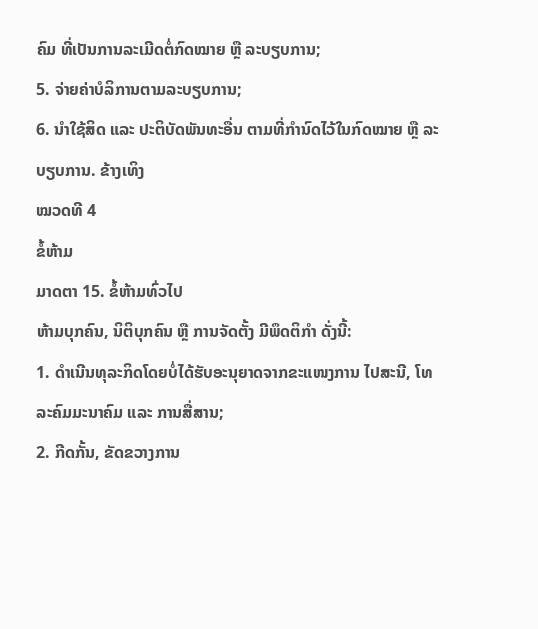ຄົມ ທີ່ເປັນການລະເມີດຕໍ່ກົດໝາຍ ຫຼື ລະບຽບການ;
5. ຈ່າຍຄ່າບໍລິການຕາມລະບຽບການ;
6. ນໍາໃຊ້ສິດ ແລະ ປະຕິບັດພັນທະອື່ນ ຕາມທີ່ກໍານົດໄວ້ໃນກົດໝາຍ ຫຼື ລະບຽບການ. ຂ້າງເທິງ
ໝວດທີ 4
ຂໍ້ຫ້າມ
ມາດຕາ 15. ຂໍ້ຫ້າມທົ່ວໄປ
ຫ້າມບຸກຄົນ, ນິຕິບຸກຄົນ ຫຼື ການຈັດຕັ້ງ ມີພຶດຕິກໍາ ດັ່ງນີ້:
1. ດໍາເນີນທຸລະກິດໂດຍບໍ່ໄດ້ຮັບອະນຸຍາດຈາກຂະແໜງການ ໄປສະນີ, ໂທລະຄົມມະນາຄົມ ແລະ ການສື່ສານ;
2. ກີດກັ້ນ, ຂັດຂວາງການ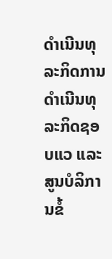ດໍາເນີນທຸລະກິດການດໍາເນີນທຸລະກິດຊອບແວ ແລະ ສູນບໍລິການຂໍ້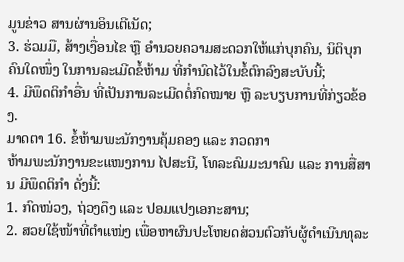ມູນຂ່າວ ສານຜ່ານອິນເຕີເນັດ;
3. ຮ່ວມມື, ສ້າງເງື່ອນໄຂ ຫຼື ອໍານວຍຄວາມສະດວກໃຫ້ແກ່ບຸກຄົນ, ນິຕິບຸກຄົນໃດໜຶ່ງ ໃນການລະເມີດຂໍ້ຫ້າມ ທີ່ກໍານົດໄວ້ໃນຂໍ້ຕົກລົງສະບັບນີ້;
4. ມີພຶດຕິກໍາອື່ນ ທີ່ເປັນການລະເມີດຕໍ່ກົດໝາຍ ຫຼື ລະບຽບການທີ່ກ່ຽວຂ້ອງ.
ມາດຕາ 16. ຂໍ້ຫ້າມພະນັກງານຄຸ້ມຄອງ ແລະ ກວດກາ
ຫ້າມພະນັກງານຂະແໜງການ ໄປສະນີ, ໂທລະຄົມມະນາຄົມ ແລະ ການສື່ສານ ມີພຶດຕິກໍາ ດັ່ງນີ້:
1. ກົດໜ່ວງ, ຖ່ວງດຶງ ແລະ ປອມແປງເອກະສານ;
2. ສວຍໃຊ້ໜ້າທີ່ຕໍາແໜ່ງ ເພື່ອຫາຜົນປະໂຫຍດສ່ວນຕົວກັບຜູ້ດໍາເນີນທຸລະ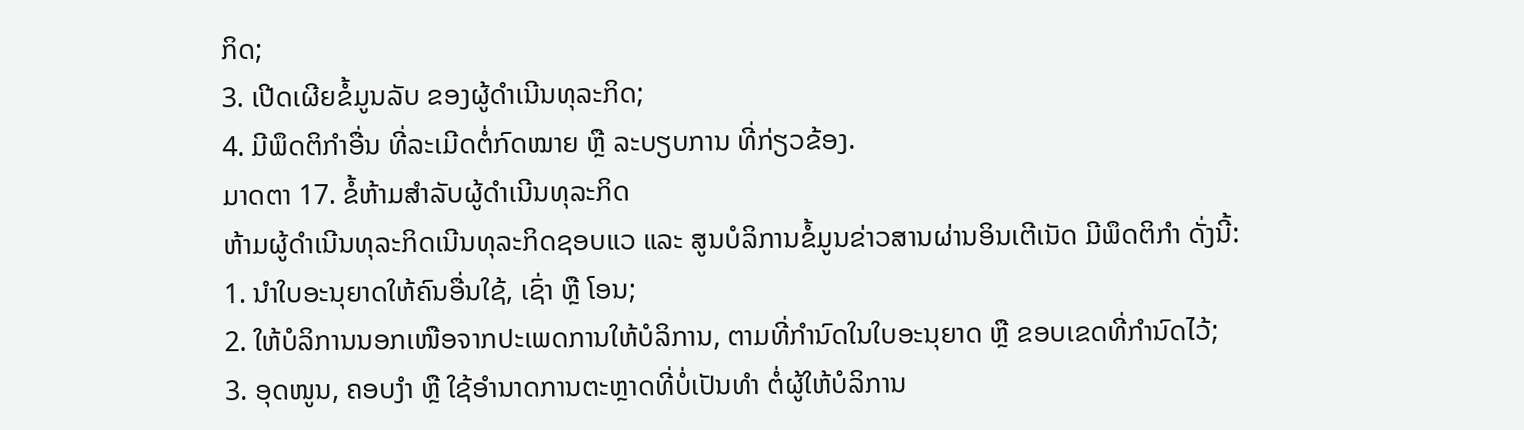ກິດ;
3. ເປີດເຜີຍຂໍ້ມູນລັບ ຂອງຜູ້ດໍາເນີນທຸລະກິດ;
4. ມີພຶດຕິກໍາອື່ນ ທີ່ລະເມີດຕໍ່ກົດໝາຍ ຫຼື ລະບຽບການ ທີ່ກ່ຽວຂ້ອງ.
ມາດຕາ 17. ຂໍ້ຫ້າມສໍາລັບຜູ້ດໍາເນີນທຸລະກິດ
ຫ້າມຜູ້ດໍາເນີນທຸລະກິດເນີນທຸລະກິດຊອບແວ ແລະ ສູນບໍລິການຂໍ້ມູນຂ່າວສານຜ່ານອິນເຕີເນັດ ມີພຶດຕິກໍາ ດັ່ງນີ້:
1. ນໍາໃບອະນຸຍາດໃຫ້ຄົນອື່ນໃຊ້, ເຊົ່າ ຫຼື ໂອນ;
2. ໃຫ້ບໍລິການນອກເໜືອຈາກປະເພດການໃຫ້ບໍລິການ, ຕາມທີ່ກໍານົດໃນໃບອະນຸຍາດ ຫຼື ຂອບເຂດທີ່ກໍານົດໄວ້;
3. ອຸດໜູນ, ຄອບງໍາ ຫຼື ໃຊ້ອໍານາດການຕະຫຼາດທີ່ບໍ່ເປັນທໍາ ຕໍ່ຜູ້ໃຫ້ບໍລິການ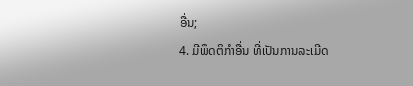ອື່ນ;
4. ມີພຶດຕິກໍາອື່ນ ທີ່ເປັນການລະເມີດ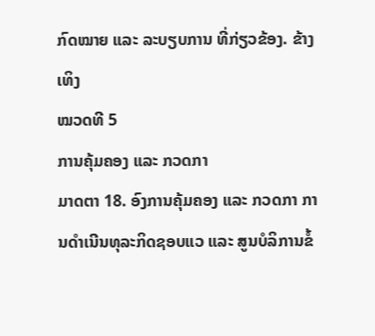ກົດໝາຍ ແລະ ລະບຽບການ ທີ່ກ່ຽວຂ້ອງ. ຂ້າງເທິງ
ໝວດທີ 5
ການຄຸ້ມຄອງ ແລະ ກວດກາ
ມາດຕາ 18. ອົງການຄຸ້ມຄອງ ແລະ ກວດກາ ການດໍາເນີນທຸລະກິດຊອບແວ ແລະ ສູນບໍລິການຂໍ້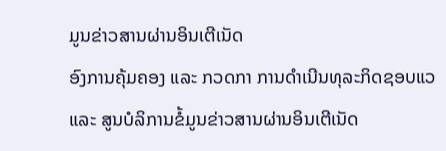ມູນຂ່າວສານຜ່ານອິນເຕີເນັດ
ອົງການຄຸ້ມຄອງ ແລະ ກວດກາ ການດໍາເນີນທຸລະກິດຊອບແວ ແລະ ສູນບໍລິການຂໍ້ມູນຂ່າວສານຜ່ານອິນເຕີເນັດ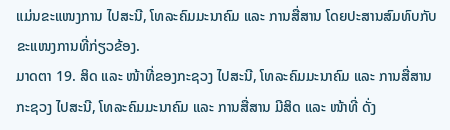ແມ່ນຂະແໜງການ ໄປສະນີ, ໂທລະຄົມມະນາຄົມ ແລະ ການສື່ສານ ໂດຍປະສານສົມທົບກັບຂະແໜງການທີ່ກ່ຽວຂ້ອງ.
ມາດຕາ 19. ສິດ ແລະ ໜ້າທີ່ຂອງກະຊວງ ໄປສະນີ, ໂທລະຄົມມະນາຄົມ ແລະ ການສື່ສານ
ກະຊວງ ໄປສະນີ, ໂທລະຄົມມະນາຄົມ ແລະ ການສື່ສານ ມີສິດ ແລະ ໜ້າທີ່ ດັ່ງ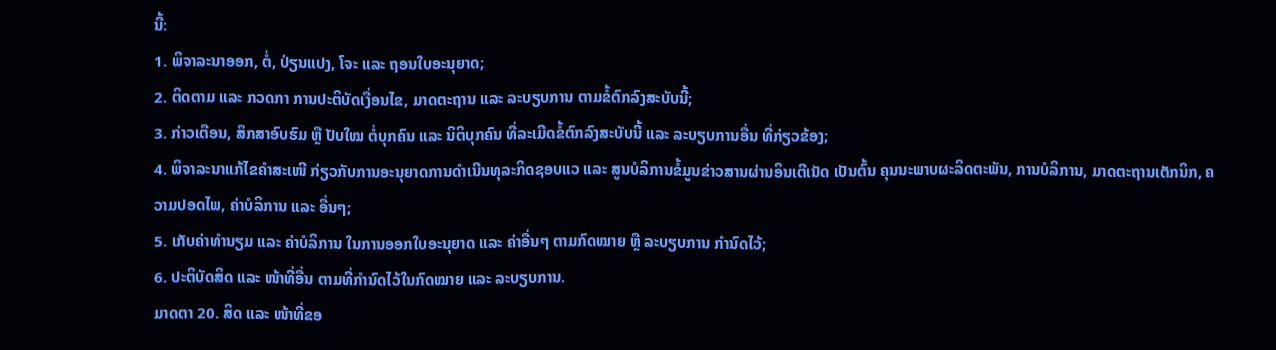ນີ້:
1. ພິຈາລະນາອອກ, ຕໍ່, ປ່ຽນແປງ, ໂຈະ ແລະ ຖອນໃບອະນຸຍາດ;
2. ຕິດຕາມ ແລະ ກວດກາ ການປະຕິບັດເງື່ອນໄຂ, ມາດຕະຖານ ແລະ ລະບຽບການ ຕາມຂໍ້ຕົກລົງສະບັບນີ້;
3. ກ່າວເຕືອນ, ສຶກສາອົບຮົມ ຫຼື ປັບໃໝ ຕໍ່ບຸກຄົນ ແລະ ນິຕິບຸກຄົນ ທີ່ລະເມີດຂໍ້ຕົກລົງສະບັບນີ້ ແລະ ລະບຽບການອື່ນ ທີ່ກ່ຽວຂ້ອງ;
4. ພິຈາລະນາແກ້ໄຂຄໍາສະເໜີ ກ່ຽວກັບການອະນຸຍາດການດໍາເນີນທຸລະກິດຊອບແວ ແລະ ສູນບໍລິການຂໍ້ມູນຂ່າວສານຜ່ານອິນເຕີເນັດ ເປັນຕົ້ນ ຄຸນນະພາບຜະລິດຕະພັນ, ການບໍລິການ, ມາດຕະຖານເຕັກນິກ, ຄວາມປອດໄພ, ຄ່າບໍລິການ ແລະ ອື່ນໆ;
5. ເກັບຄ່າທໍານຽມ ແລະ ຄ່າບໍລິການ ໃນການອອກໃບອະນຸຍາດ ແລະ ຄ່າອື່ນໆ ຕາມກົດໝາຍ ຫຼື ລະບຽບການ ກໍານົດໄວ້;
6. ປະຕິບັດສິດ ແລະ ໜ້າທີ່ອື່ນ ຕາມທີ່ກໍານົດໄວ້ໃນກົດໝາຍ ແລະ ລະບຽບການ.
ມາດຕາ 20. ສິດ ແລະ ໜ້າທີ່ຂອ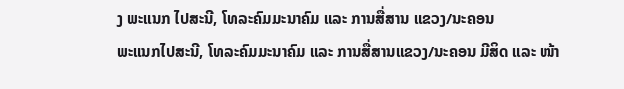ງ ພະແນກ ໄປສະນີ, ໂທລະຄົມມະນາຄົມ ແລະ ການສື່ສານ ແຂວງ/ນະຄອນ
ພະແນກໄປສະນີ, ໂທລະຄົມມະນາຄົມ ແລະ ການສື່ສານແຂວງ/ນະຄອນ ມີສິດ ແລະ ໜ້າ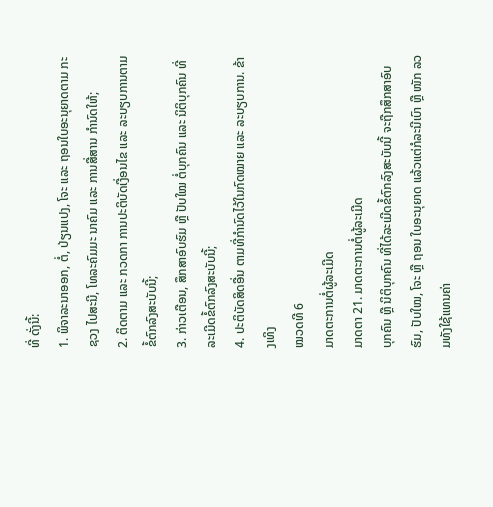ທີ່ ດັ່ງນີ້:
1. ພິຈາລະນາອອກ, ຕໍ່, ປ່ຽນແປງ, ໂຈະ ແລະ ຖອນໃບອະນຸຍາດຕາມ ກະຊວງ ໄປສະນີ, ໂທລະຄົມມະ ນາຄົມ ແລະ ການສື່ສານ ກໍານົດໃຫ້;
2. ຕິດຕາມ ແລະ ກວດກາ ການປະຕິບັດເງື່ອນໄຂ ແລະ ລະບຽບການຕາມຂໍ້ຕົກລົງສະບັບນີ້;
3. ກ່າວເຕືອນ, ສຶກສາອົບຮົມ ຫຼື ປັບໃໝ ຕໍ່ບຸກຄົນ ແລະ ນິຕິບຸກຄົນ ທີ່ລະເມີດຂໍ້ຕົກລົງສະບັບນີ້;
4. ປະຕິບັດສິດອື່ນ ຕາມທີ່ກໍານົດໄວ້ໃນກົດໝາຍ ແລະ ລະບຽບການ. ຂ້າງເທິງ
ໝວດທີ 6
ມາດຕະການຕໍ່ຜູ້ລະເມີດ
ມາດຕາ 21. ມາດຕະການຕໍ່ຜູ້ລະເມີດ
ບຸກຄົນ ຫຼື ນິຕິບຸກຄົນ ທີ່ໄດ້ລະເມີດຂໍ້ຕົກລົງສະບັບນີ້ ຈະຖືກສຶກສາອົບຮົມ, ປັບໃໝ, ໂຈະ ຫຼື ຖອນ ໃບອະນຸຍາດ ແລ້ວແຕ່ກໍລະນີເບົາ ຫຼື ໜັກ ລວມທັງໃຊ້ແທນຄ່າ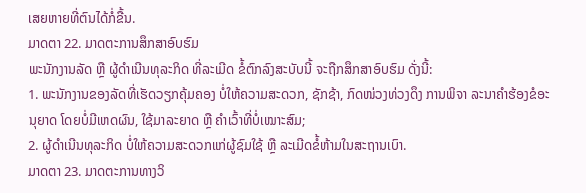ເສຍຫາຍທີ່ຕົນໄດ້ກໍ່ຂື້ນ.
ມາດຕາ 22. ມາດຕະການສຶກສາອົບຮົມ
ພະນັກງານລັດ ຫຼື ຜູ້ດໍາເນີນທຸລະກິດ ທີ່ລະເມີດ ຂໍ້ຕົກລົງສະບັບນີ້ ຈະຖືກສຶກສາອົບຮົມ ດັ່ງນີ້:
1. ພະນັກງານຂອງລັດທີ່ເຮັດວຽກຄຸ້ມຄອງ ບໍ່ໃຫ້ຄວາມສະດວກ, ຊັກຊ້າ, ກົດໜ່ວງທ່ວງດຶງ ການພິຈາ ລະນາຄໍາຮ້ອງຂໍອະນຸຍາດ ໂດຍບໍ່ມີເຫດຜົນ, ໃຊ້ມາລະຍາດ ຫຼື ຄໍາເວົ້າທີ່ບໍ່ເໝາະສົມ;
2. ຜູ້ດໍາເນີນທຸລະກິດ ບໍ່ໃຫ້ຄວາມສະດວກແກ່ຜູ້ຊົມໃຊ້ ຫຼື ລະເມີດຂໍ້ຫ້າມໃນສະຖານເບົາ.
ມາດຕາ 23. ມາດຕະການທາງວິ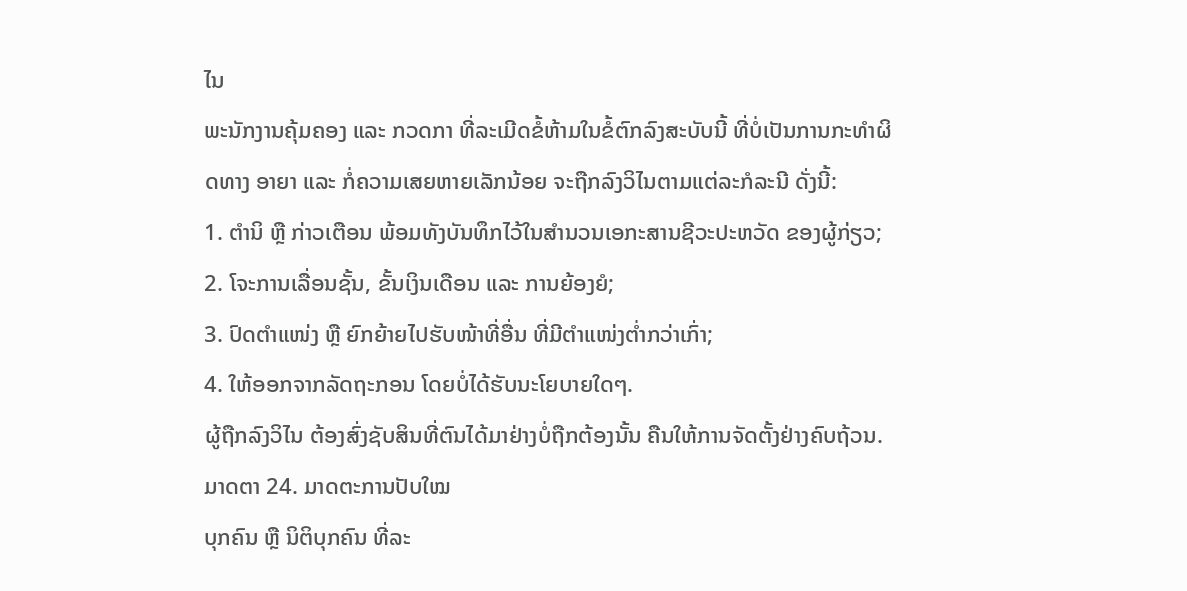ໄນ
ພະນັກງານຄຸ້ມຄອງ ແລະ ກວດກາ ທີ່ລະເມີດຂໍ້ຫ້າມໃນຂໍ້ຕົກລົງສະບັບນີ້ ທີ່ບໍ່ເປັນການກະທໍາຜິດທາງ ອາຍາ ແລະ ກໍ່ຄວາມເສຍຫາຍເລັກນ້ອຍ ຈະຖືກລົງວິໄນຕາມແຕ່ລະກໍລະນີ ດັ່ງນີ້:
1. ຕໍານິ ຫຼື ກ່າວເຕືອນ ພ້ອມທັງບັນທຶກໄວ້ໃນສໍານວນເອກະສານຊີວະປະຫວັດ ຂອງຜູ້ກ່ຽວ;
2. ໂຈະການເລື່ອນຊັ້ນ, ຂັ້ນເງິນເດືອນ ແລະ ການຍ້ອງຍໍ;
3. ປົດຕໍາແໜ່ງ ຫຼື ຍົກຍ້າຍໄປຮັບໜ້າທີ່ອື່ນ ທີ່ມີຕໍາແໜ່ງຕໍ່າກວ່າເກົ່າ;
4. ໃຫ້ອອກຈາກລັດຖະກອນ ໂດຍບໍ່ໄດ້ຮັບນະໂຍບາຍໃດໆ.
ຜູ້ຖືກລົງວິໄນ ຕ້ອງສົ່ງຊັບສິນທີ່ຕົນໄດ້ມາຢ່າງບໍ່ຖືກຕ້ອງນັ້ນ ຄືນໃຫ້ການຈັດຕັ້ງຢ່າງຄົບຖ້ວນ.
ມາດຕາ 24. ມາດຕະການປັບໃໝ
ບຸກຄົນ ຫຼື ນິຕິບຸກຄົນ ທີ່ລະ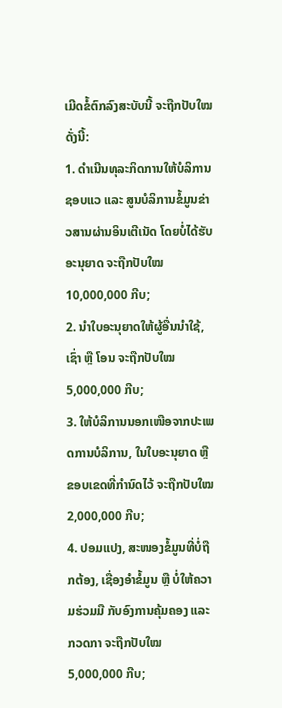ເມີດຂໍ້ຕົກລົງສະບັບນີ້ ຈະຖືກປັບໃໝ ດັ່ງນີ້:
1. ດໍາເນີນທຸລະກິດການໃຫ້ບໍລິການຊອບແວ ແລະ ສູນບໍລິການຂໍ້ມູນຂ່າວສານຜ່ານອິນເຕີເນັດ ໂດຍບໍ່ໄດ້ຮັບອະນຸຍາດ ຈະຖືກປັບໃໝ 10,000,000 ກີບ;
2. ນໍາໃບອະນຸຍາດໃຫ້ຜູ້ອື່ນນໍາໃຊ້, ເຊົ່າ ຫຼື ໂອນ ຈະຖືກປັບໃໝ 5,000,000 ກີບ;
3. ໃຫ້ບໍລິການນອກເໜືອຈາກປະເພດການບໍລິການ, ໃນໃບອະນຸຍາດ ຫຼື ຂອບເຂດທີ່ກໍານົດໄວ້ ຈະຖືກປັບໃໝ 2,000,000 ກີບ;
4. ປອມແປງ, ສະໜອງຂໍ້ມູນທີ່ບໍ່ຖືກຕ້ອງ, ເຊື່ອງອໍາຂໍ້ມູນ ຫຼື ບໍ່ໃຫ້ຄວາມຮ່ວມມື ກັບອົງການຄຸ້ມຄອງ ແລະ ກວດກາ ຈະຖືກປັບໃໝ 5,000,000 ກີບ;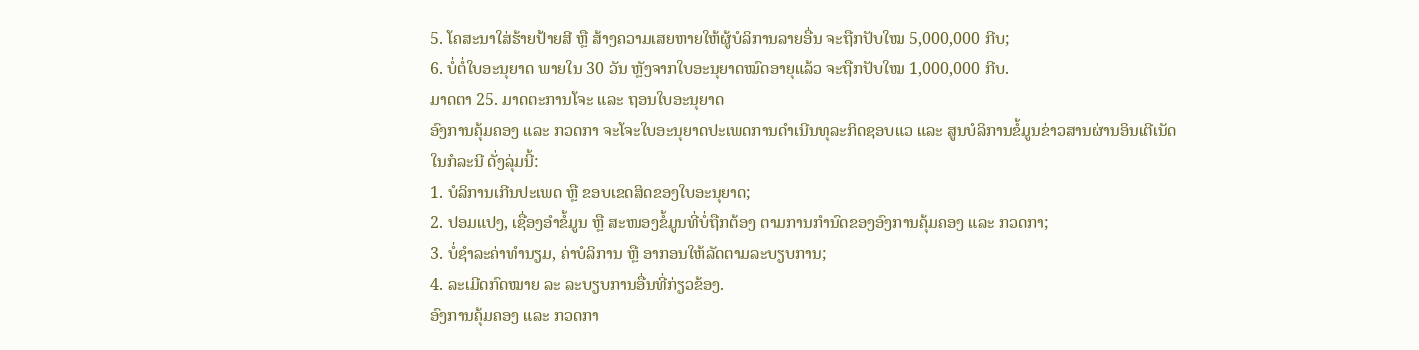5. ໂຄສະນາໃສ່ຮ້າຍປ້າຍສີ ຫຼື ສ້າງຄວາມເສຍຫາຍໃຫ້ຜູ້ບໍລິການລາຍອື່ນ ຈະຖືກປັບໃໝ 5,000,000 ກີບ;
6. ບໍ່ຕໍ່ໃບອະນຸຍາດ ພາຍໃນ 30 ວັນ ຫຼັງຈາກໃບອະນຸຍາດໝົດອາຍຸແລ້ວ ຈະຖືກປັບໃໝ 1,000,000 ກີບ.
ມາດຕາ 25. ມາດຕະການໂຈະ ແລະ ຖອນໃບອະນຸຍາດ
ອົງການຄຸ້ມຄອງ ແລະ ກວດກາ ຈະໂຈະໃບອະນຸຍາດປະເພດການດໍາເນີນທຸລະກິດຊອບແວ ແລະ ສູນບໍລິການຂໍ້ມູນຂ່າວສານຜ່ານອິນເຕີເນັດ ໃນກໍລະນີ ດັ່ງລຸ່ມນີ້:
1. ບໍລິການເກີນປະເພດ ຫຼື ຂອບເຂດສິດຂອງໃບອະນຸຍາດ;
2. ປອມແປງ, ເຊື່ອງອໍາຂໍ້ມູນ ຫຼື ສະໜອງຂໍ້ມູນທີ່ບໍ່ຖືກຕ້ອງ ຕາມການກໍານົດຂອງອົງການຄຸ້ມຄອງ ແລະ ກວດກາ;
3. ບໍ່ຊໍາລະຄ່າທໍານຽມ, ຄ່າບໍລິການ ຫຼື ອາກອນໃຫ້ລັດຕາມລະບຽບການ;
4. ລະເມີດກົດໝາຍ ລະ ລະບຽບການອື່ນທີ່ກ່ຽວຂ້ອງ.
ອົງການຄຸ້ມຄອງ ແລະ ກວດກາ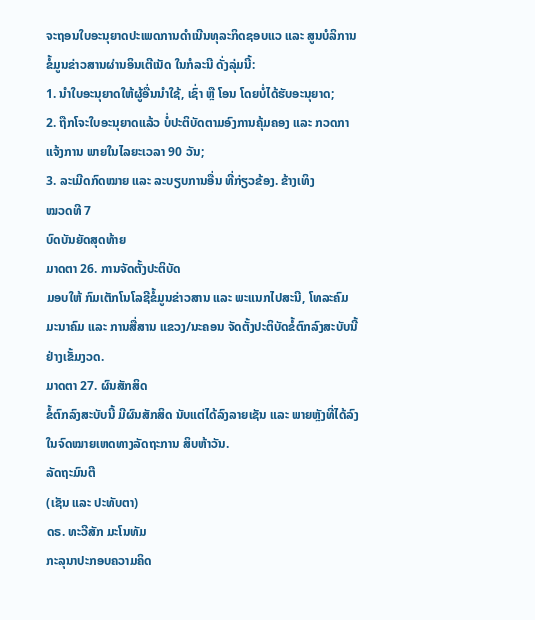ຈະຖອນໃບອະນຸຍາດປະເພດການດໍາເນີນທຸລະກິດຊອບແວ ແລະ ສູນບໍລິການຂໍ້ມູນຂ່າວສານຜ່ານອິນເຕີເນັດ ໃນກໍລະນີ ດັ່ງລຸ່ມນີ້:
1. ນໍາໃບອະນຸຍາດໃຫ້ຜູ້ອື່ນນໍາໃຊ້, ເຊົ່າ ຫຼື ໂອນ ໂດຍບໍ່ໄດ້ຮັບອະນຸຍາດ;
2. ຖືກໂຈະໃບອະນຸຍາດແລ້ວ ບໍ່ປະຕິບັດຕາມອົງການຄຸ້ມຄອງ ແລະ ກວດກາ ແຈ້ງການ ພາຍໃນໄລຍະເວລາ 90 ວັນ;
3. ລະເມີດກົດໝາຍ ແລະ ລະບຽບການອື່ນ ທີ່ກ່ຽວຂ້ອງ. ຂ້າງເທິງ
ໝວດທີ 7
ບົດບັນຍັດສຸດທ້າຍ
ມາດຕາ 26. ການຈັດຕັ້ງປະຕິບັດ
ມອບໃຫ້ ກົມເຕັກໂນໂລຊີຂໍ້ມູນຂ່າວສານ ແລະ ພະແນກໄປສະນີ, ໂທລະຄົມມະນາຄົມ ແລະ ການສື່ສານ ແຂວງ/ນະຄອນ ຈັດຕັ້ງປະຕິບັດຂໍ້ຕົກລົງສະບັບນີ້ ຢ່າງເຂັ້ມງວດ.
ມາດຕາ 27. ຜົນສັກສິດ
ຂໍ້ຕົກລົງສະບັບນີ້ ມີຜົນສັກສິດ ນັບແຕ່ໄດ້ລົງລາຍເຊັນ ແລະ ພາຍຫຼັງທີ່ໄດ້ລົງໃນຈົດໝາຍເຫດທາງລັດຖະການ ສິບຫ້າວັນ.
ລັດຖະມົນຕີ
(ເຊັນ ແລະ ປະທັບຕາ)
ດຣ. ທະວີສັກ ມະໂນທັມ
ກະລຸນາປະກອບຄວາມຄິດ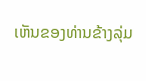ເຫັນຂອງທ່ານຂ້າງລຸ່ມ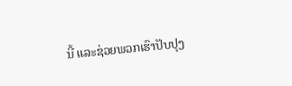ນີ້ ແລະຊ່ວຍພວກເຮົາປັບປຸງ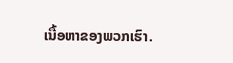ເນື້ອຫາຂອງພວກເຮົາ.